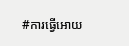#ការធ្វើអោយ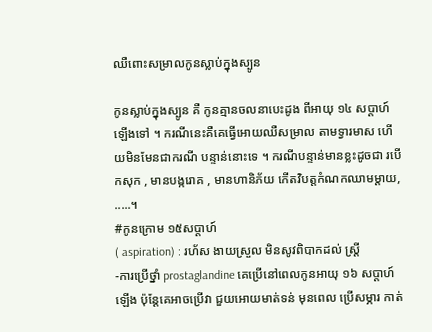ឈឺពោះសម្រាលកូនស្លាប់ក្នុងស្បូន

កូនស្លាប់ក្នុងស្បូន គឺ កូនគ្មានចលនាបេះដូង ពីអាយុ ១៤ សប្ដាហ៍ ឡើងទៅ ។ ករណីនេះគឺគេធ្វើអោយឈឺសម្រាល តាមទ្វារមាស ហើយមិនមែនជាករណី បន្ទាន់នោះទេ ។ ករណីបន្ទាន់មានខ្លះដូចជា របើកសុក , មានបង្ករោគ , មានហានិភ័យ កើតវិបត្តកំណកឈាមម្ដាយ, .....។
#កូនក្រោម ១៥សប្ដាហ៍
( aspiration) : រហ័ស ងាយស្រួល មិនសូវពិបាកដល់ ស្ត្រី
-ការប្រើថ្នាំ prostaglandine គេប្រើនៅពេលកូនអាយុ ១៦ សប្ដាហ៍ ឡើង ប៉ុន្ដែគេអាចប្រើវា ជួយអោយមាត់ទន់ មុនពេល ប្រើសម្ភារ កាត់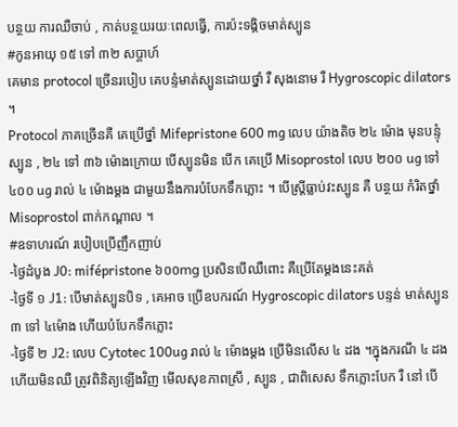បន្ថយ ការឈឺចាប់ , កាត់បន្ថយរយៈពេលធ្វើ, ការប៉ះទង្គិចមាត់ស្បូន
#កូនអាយុ ១៥ ទៅ ៣២ សប្ដាហ៍
គេមាន protocol ច្រើនរបៀប គេបន្ទំមាត់ស្បូនដោយថ្នាំ រឺ សុងនោម រឺ Hygroscopic dilators ។
Protocol ភាគច្រើនគឺ គេប្រើថ្នាំ Mifepristone 600 mg លេប យ៉ាងតិច ២៤ ម៉ោង មុនបន្ទំុស្បូន , ២៤ ទៅ ៣៦ ម៉ោងក្រោយ បើស្បូនមិន បើក គេប្រើ Misoprostol លេប ២០០ ug ទៅ ៤០០ ug រាល់ ៤ ម៉ោងម្ដង ជាមួយនឹងការបំបែកទឹកភ្លោះ ។ បើស្ត្រីធ្លាប់វះស្បូន គឺ បន្ថយ កំរិតថ្នាំ Misoprostol ពាក់កណ្ដាល ។
#ឧទាហរណ៍ របៀបប្រើញឹកញាប់
-ថ្ងៃដំបូង J0: mifépristone ៦០០mg ប្រសិនបើឈឺពោះ គឺប្រើតែម្ដងនេះគត់
-ថ្ងៃទី ១ J1: បើមាត់ស្បូនបិទ , គេអាច ប្រើឧបករណ៍ Hygroscopic dilators បន្ទន់ មាត់ស្បូន ៣ ទៅ ៤ម៉ោង ហើយបំបែកទឹកភ្លោះ
-ថ្ងៃទី ២ J2: លេប Cytotec 100ug រាល់ ៤ ម៉ោងម្ដង ប្រើមិនលើស ៤ ដង ។ក្នុងករណី ៤ ដងហើយមិនឈឺ ត្រូវពិនិត្យឡើងវិញ មើលសុខភាពស្រី , ស្បូន , ជាពិសេស ទឹកភ្លោះបែក រឺ នៅ បើ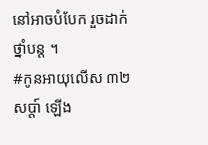នៅអាចបំបែក រួចដាក់ថ្នាំបន្ដ ។
#កូនអាយុលើស ៣២សប្ដា៍ ឡើង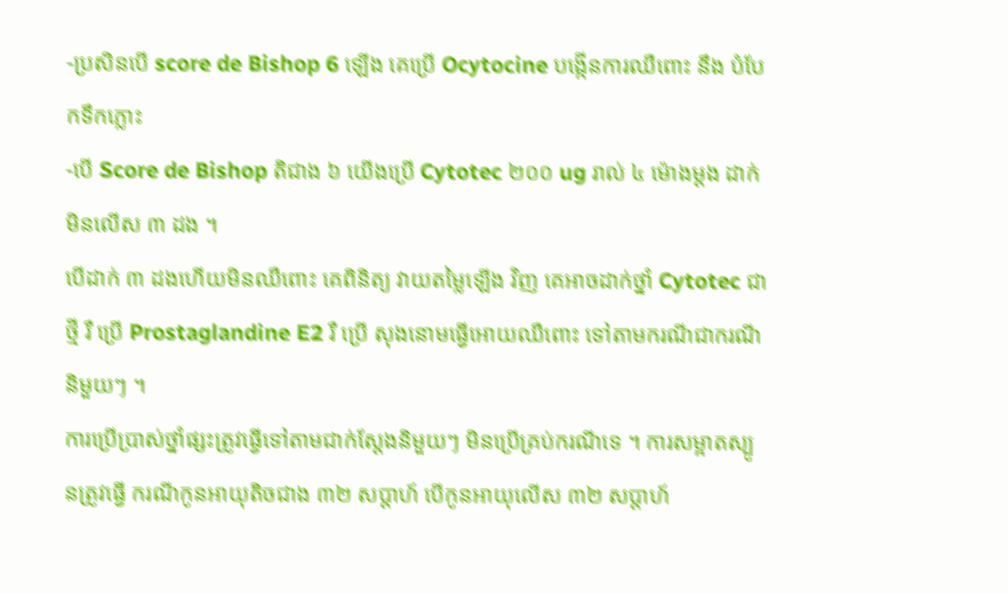-ប្រសិនបើ score de Bishop 6 ឡើង គេប្រើ Ocytocine បង្កើនការឈឺពោះ នឹង បំបែកទឹកភ្លោះ
-បើ Score de Bishop តិជាង ៦ យើងប្រើ Cytotec ២០០ ug រាល់ ៤ ម៉ោងម្ដង ដាក់មិនលើស ៣ ដង ។
បើដាក់ ៣ ដងហើយមិនឈឺពោះ គេពិនិត្យ វាយតម្លៃឡើង វិញ គេអាចដាក់ថ្នាំ Cytotec ជាថ្មី រឺ ប្រើ Prostaglandine E2 រឺ ប្រើ សុងនោមធ្វើអោយឈឺពោះ ទៅតាមករណីជាករណី និមួយៗ ។
ការប្រើប្រាស់ថ្នាំផ្សះត្រូវធ្វើទៅតាមជាក់ស្ដែងនិមួយៗ មិនប្រើគ្រប់ករណីទេ ។ ការសម្អាតស្បូនត្រូវធ្វើ ករណីកូនអាយុតិចជាង ៣២ សប្ដាហ៍ បើកូនអាយុលើស ៣២ សប្ដាហ៍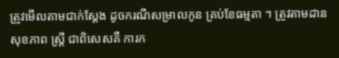ត្រូវមើលតាមជាក់ស្ដែង ដូចករណីសម្រាលកូន គ្រប់ខែធម្មតា ។ ត្រូវតាមដាន សុខភាព ស្រ្តី ជាពិសេសគឺ ការក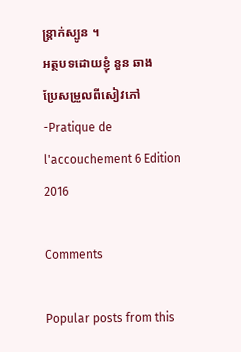ន្ត្រាក់ស្បូន ។
អត្ថបទដោយខ្ញុំ នួន ឆាង
ប្រែសម្រួលពីសៀវភៅ
-Pratique de l'accouchement 6 Edition 2016

Comments

Popular posts from this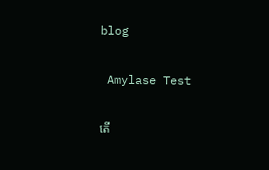blog

 Amylase Test

តើ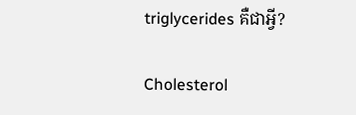triglycerides គឺជាអ្វី?

Cholesterol